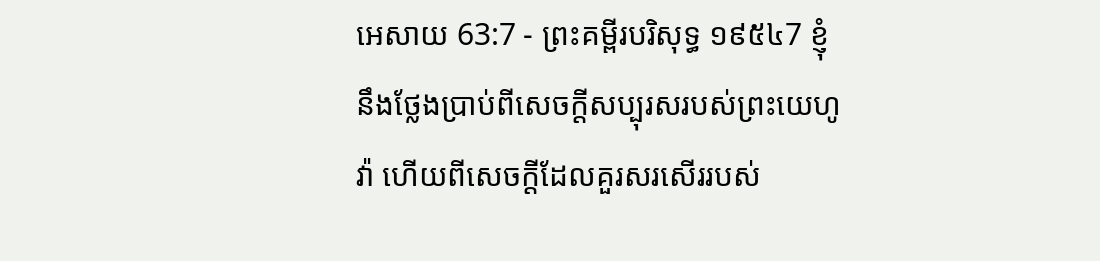អេសាយ 63:7 - ព្រះគម្ពីរបរិសុទ្ធ ១៩៥៤7 ខ្ញុំនឹងថ្លែងប្រាប់ពីសេចក្ដីសប្បុរសរបស់ព្រះយេហូវ៉ា ហើយពីសេចក្ដីដែលគួរសរសើររបស់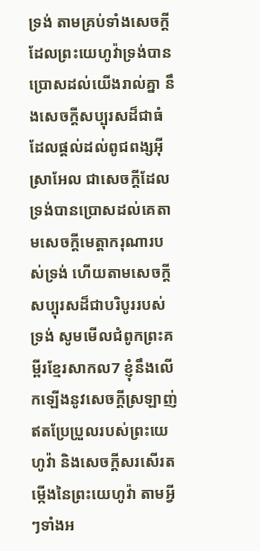ទ្រង់ តាមគ្រប់ទាំងសេចក្ដីដែលព្រះយេហូវ៉ាទ្រង់បានប្រោសដល់យើងរាល់គ្នា នឹងសេចក្ដីសប្បុរសដ៏ជាធំ ដែលផ្តល់ដល់ពូជពង្សអ៊ីស្រាអែល ជាសេចក្ដីដែលទ្រង់បានប្រោសដល់គេតាមសេចក្ដីមេត្តាករុណារបស់ទ្រង់ ហើយតាមសេចក្ដីសប្បុរសដ៏ជាបរិបូររបស់ទ្រង់ សូមមើលជំពូកព្រះគម្ពីរខ្មែរសាកល7 ខ្ញុំនឹងលើកឡើងនូវសេចក្ដីស្រឡាញ់ឥតប្រែប្រួលរបស់ព្រះយេហូវ៉ា និងសេចក្ដីសរសើរតម្កើងនៃព្រះយេហូវ៉ា តាមអ្វីៗទាំងអ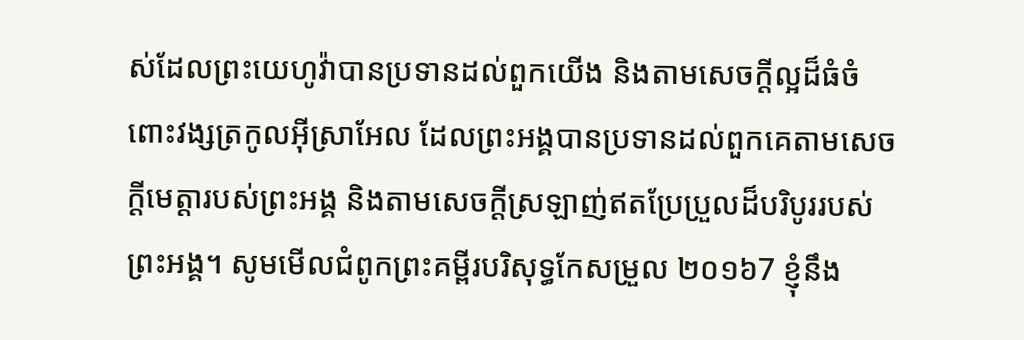ស់ដែលព្រះយេហូវ៉ាបានប្រទានដល់ពួកយើង និងតាមសេចក្ដីល្អដ៏ធំចំពោះវង្សត្រកូលអ៊ីស្រាអែល ដែលព្រះអង្គបានប្រទានដល់ពួកគេតាមសេចក្ដីមេត្តារបស់ព្រះអង្គ និងតាមសេចក្ដីស្រឡាញ់ឥតប្រែប្រួលដ៏បរិបូររបស់ព្រះអង្គ។ សូមមើលជំពូកព្រះគម្ពីរបរិសុទ្ធកែសម្រួល ២០១៦7 ខ្ញុំនឹង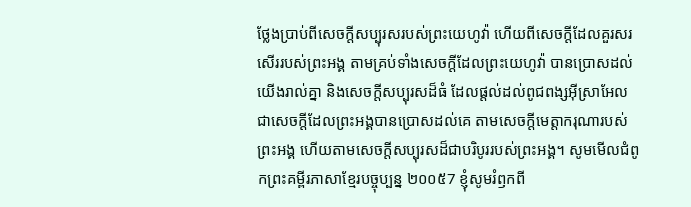ថ្លែងប្រាប់ពីសេចក្ដីសប្បុរសរបស់ព្រះយេហូវ៉ា ហើយពីសេចក្ដីដែលគួរសរសើររបស់ព្រះអង្គ តាមគ្រប់ទាំងសេចក្ដីដែលព្រះយេហូវ៉ា បានប្រោសដល់យើងរាល់គ្នា និងសេចក្ដីសប្បុរសដ៏ធំ ដែលផ្តល់ដល់ពូជពង្សអ៊ីស្រាអែល ជាសេចក្ដីដែលព្រះអង្គបានប្រោសដល់គេ តាមសេចក្ដីមេត្តាករុណារបស់ព្រះអង្គ ហើយតាមសេចក្ដីសប្បុរសដ៏ជាបរិបូររបស់ព្រះអង្គ។ សូមមើលជំពូកព្រះគម្ពីរភាសាខ្មែរបច្ចុប្បន្ន ២០០៥7 ខ្ញុំសូមរំឭកពី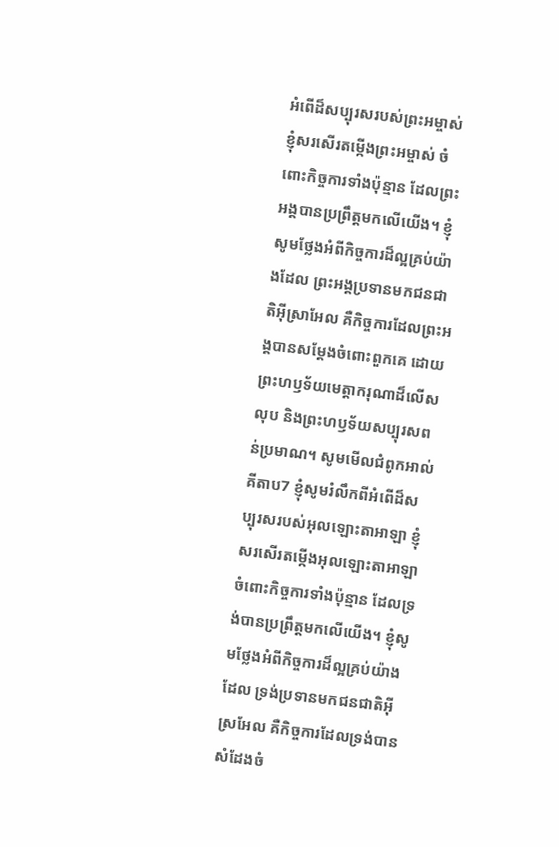អំពើដ៏សប្បុរសរបស់ព្រះអម្ចាស់ ខ្ញុំសរសើរតម្កើងព្រះអម្ចាស់ ចំពោះកិច្ចការទាំងប៉ុន្មាន ដែលព្រះអង្គបានប្រព្រឹត្តមកលើយើង។ ខ្ញុំសូមថ្លែងអំពីកិច្ចការដ៏ល្អគ្រប់យ៉ាងដែល ព្រះអង្គប្រទានមកជនជាតិអ៊ីស្រាអែល គឺកិច្ចការដែលព្រះអង្គបានសម្តែងចំពោះពួកគេ ដោយព្រះហឫទ័យមេត្តាករុណាដ៏លើសលុប និងព្រះហឫទ័យសប្បុរសពន់ប្រមាណ។ សូមមើលជំពូកអាល់គីតាប7 ខ្ញុំសូមរំលឹកពីអំពើដ៏សប្បុរសរបស់អុលឡោះតាអាឡា ខ្ញុំសរសើរតម្កើងអុលឡោះតាអាឡា ចំពោះកិច្ចការទាំងប៉ុន្មាន ដែលទ្រង់បានប្រព្រឹត្តមកលើយើង។ ខ្ញុំសូមថ្លែងអំពីកិច្ចការដ៏ល្អគ្រប់យ៉ាងដែល ទ្រង់ប្រទានមកជនជាតិអ៊ីស្រអែល គឺកិច្ចការដែលទ្រង់បានសំដែងចំ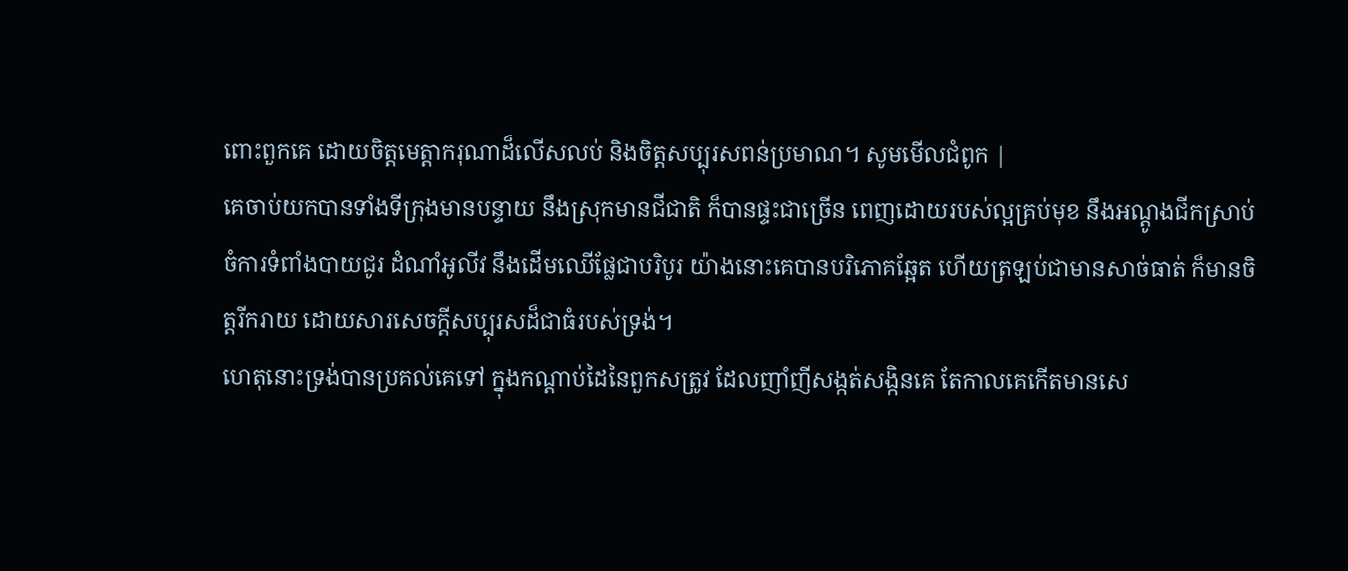ពោះពួកគេ ដោយចិត្តមេត្តាករុណាដ៏លើសលប់ និងចិត្តសប្បុរសពន់ប្រមាណ។ សូមមើលជំពូក |
គេចាប់យកបានទាំងទីក្រុងមានបន្ទាយ នឹងស្រុកមានជីជាតិ ក៏បានផ្ទះជាច្រើន ពេញដោយរបស់ល្អគ្រប់មុខ នឹងអណ្តូងជីកស្រាប់ ចំការទំពាំងបាយជូរ ដំណាំអូលីវ នឹងដើមឈើផ្លែជាបរិបូរ យ៉ាងនោះគេបានបរិភោគឆ្អែត ហើយត្រឡប់ជាមានសាច់ធាត់ ក៏មានចិត្តរីករាយ ដោយសារសេចក្ដីសប្បុរសដ៏ជាធំរបស់ទ្រង់។
ហេតុនោះទ្រង់បានប្រគល់គេទៅ ក្នុងកណ្តាប់ដៃនៃពួកសត្រូវ ដែលញាំញីសង្កត់សង្កិនគេ តែកាលគេកើតមានសេ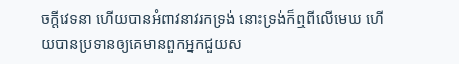ចក្ដីវេទនា ហើយបានអំពាវនាវរកទ្រង់ នោះទ្រង់ក៏ឮពីលើមេឃ ហើយបានប្រទានឲ្យគេមានពួកអ្នកជួយស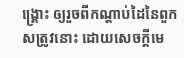ង្គ្រោះ ឲ្យរួចពីកណ្តាប់ដៃនៃពួកសត្រូវនោះ ដោយសេចក្ដីមេ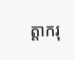ត្តាករុ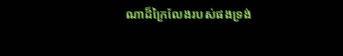ណាដ៏ក្រៃលែងរបស់ផងទ្រង់